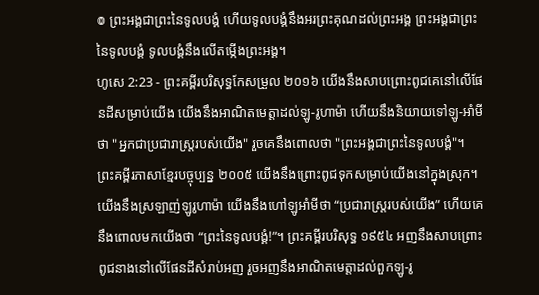៙ ព្រះអង្គជាព្រះនៃទូលបង្គំ ហើយទូលបង្គំនឹងអរព្រះគុណដល់ព្រះអង្គ ព្រះអង្គជាព្រះនៃទូលបង្គំ ទូលបង្គំនឹងលើតម្កើងព្រះអង្គ។
ហូសេ 2:23 - ព្រះគម្ពីរបរិសុទ្ធកែសម្រួល ២០១៦ យើងនឹងសាបព្រោះពូជគេនៅលើផែនដីសម្រាប់យើង យើងនឹងអាណិតមេត្តាដល់ឡូ-រូហាម៉ា ហើយនឹងនិយាយទៅឡូ-អាំមី ថា "អ្នកជាប្រជារាស្ត្ររបស់យើង" រួចគេនឹងពោលថា "ព្រះអង្គជាព្រះនៃទូលបង្គំ"។ ព្រះគម្ពីរភាសាខ្មែរបច្ចុប្បន្ន ២០០៥ យើងនឹងព្រោះពូជទុកសម្រាប់យើងនៅក្នុងស្រុក។ យើងនឹងស្រឡាញ់ឡូរូហាម៉ា យើងនឹងហៅឡូអាំមីថា “ប្រជារាស្ដ្ររបស់យើង” ហើយគេនឹងពោលមកយើងថា “ព្រះនៃទូលបង្គំ!”។ ព្រះគម្ពីរបរិសុទ្ធ ១៩៥៤ អញនឹងសាបព្រោះពូជនាងនៅលើផែនដីសំរាប់អញ រួចអញនឹងអាណិតមេត្តាដល់ពួកឡូ-រូ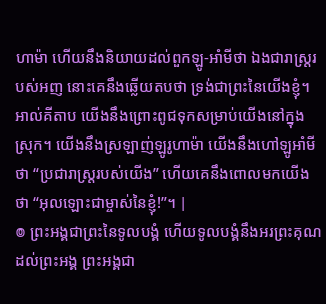ហាម៉ា ហើយនឹងនិយាយដល់ពួកឡូ-អាំមីថា ឯងជារាស្ត្ររបស់អញ នោះគេនឹងឆ្លើយតបថា ទ្រង់ជាព្រះនៃយើងខ្ញុំ។ អាល់គីតាប យើងនឹងព្រោះពូជទុកសម្រាប់យើងនៅក្នុងស្រុក។ យើងនឹងស្រឡាញ់ឡូរូហាម៉ា យើងនឹងហៅឡូអាំមីថា “ប្រជារាស្ដ្ររបស់យើង” ហើយគេនឹងពោលមកយើងថា “អុលឡោះជាម្ចាស់នៃខ្ញុំ!”។ |
៙ ព្រះអង្គជាព្រះនៃទូលបង្គំ ហើយទូលបង្គំនឹងអរព្រះគុណដល់ព្រះអង្គ ព្រះអង្គជា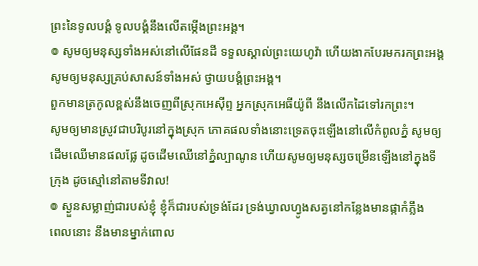ព្រះនៃទូលបង្គំ ទូលបង្គំនឹងលើតម្កើងព្រះអង្គ។
៙ សូមឲ្យមនុស្សទាំងអស់នៅលើផែនដី ទទួលស្គាល់ព្រះយេហូវ៉ា ហើយងាកបែរមករកព្រះអង្គ សូមឲ្យមនុស្សគ្រប់សាសន៍ទាំងអស់ ថ្វាយបង្គំព្រះអង្គ។
ពួកមានត្រកូលខ្ពស់នឹងចេញពីស្រុកអេស៊ីព្ទ អ្នកស្រុកអេធីយ៉ូពី នឹងលើកដៃទៅរកព្រះ។
សូមឲ្យមានស្រូវជាបរិបូរនៅក្នុងស្រុក ភោគផលទាំងនោះទ្រេតចុះឡើងនៅលើកំពូលភ្នំ សូមឲ្យដើមឈើមានផលផ្លែ ដូចដើមឈើនៅភ្នំល្បាណូន ហើយសូមឲ្យមនុស្សចម្រើនឡើងនៅក្នុងទីក្រុង ដូចស្មៅនៅតាមទីវាល!
៙ ស្ងួនសម្លាញ់ជារបស់ខ្ញុំ ខ្ញុំក៏ជារបស់ទ្រង់ដែរ ទ្រង់ឃ្វាលហ្វូងសត្វនៅកន្លែងមានផ្កាកំភ្លឹង
ពេលនោះ នឹងមានម្នាក់ពោល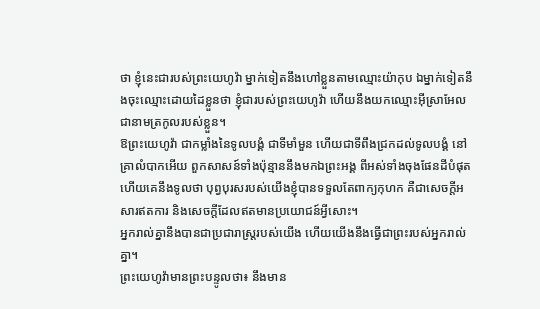ថា ខ្ញុំនេះជារបស់ព្រះយេហូវ៉ា ម្នាក់ទៀតនឹងហៅខ្លួនតាមឈ្មោះយ៉ាកុប ឯម្នាក់ទៀតនឹងចុះឈ្មោះដោយដៃខ្លួនថា ខ្ញុំជារបស់ព្រះយេហូវ៉ា ហើយនឹងយកឈ្មោះអ៊ីស្រាអែលជានាមត្រកូលរបស់ខ្លួន។
ឱព្រះយេហូវ៉ា ជាកម្លាំងនៃទូលបង្គំ ជាទីមាំមួន ហើយជាទីពឹងជ្រកដល់ទូលបង្គំ នៅគ្រាលំបាកអើយ ពួកសាសន៍ទាំងប៉ុន្មាននឹងមកឯព្រះអង្គ ពីអស់ទាំងចុងផែនដីបំផុត ហើយគេនឹងទូលថា បុព្វបុរសរបស់យើងខ្ញុំបានទទួលតែពាក្យកុហក គឺជាសេចក្ដីអសារឥតការ និងសេចក្ដីដែលឥតមានប្រយោជន៍អ្វីសោះ។
អ្នករាល់គ្នានឹងបានជាប្រជារាស្ត្ររបស់យើង ហើយយើងនឹងធ្វើជាព្រះរបស់អ្នករាល់គ្នា។
ព្រះយេហូវ៉ាមានព្រះបន្ទូលថា៖ នឹងមាន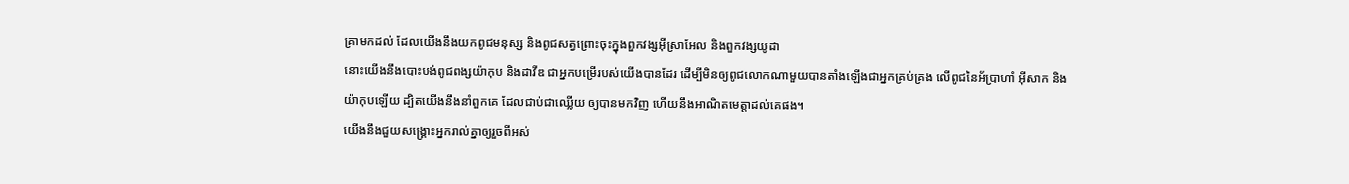គ្រាមកដល់ ដែលយើងនឹងយកពូជមនុស្ស និងពូជសត្វព្រោះចុះក្នុងពួកវង្សអ៊ីស្រាអែល និងពួកវង្សយូដា
នោះយើងនឹងបោះបង់ពូជពង្សយ៉ាកុប និងដាវីឌ ជាអ្នកបម្រើរបស់យើងបានដែរ ដើម្បីមិនឲ្យពូជលោកណាមួយបានតាំងឡើងជាអ្នកគ្រប់គ្រង លើពូជនៃអ័ប្រាហាំ អ៊ីសាក និងយ៉ាកុបឡើយ ដ្បិតយើងនឹងនាំពួកគេ ដែលជាប់ជាឈ្លើយ ឲ្យបានមកវិញ ហើយនឹងអាណិតមេត្តាដល់គេផង។
យើងនឹងជួយសង្គ្រោះអ្នករាល់គ្នាឲ្យរួចពីអស់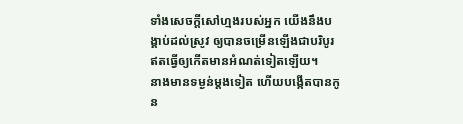ទាំងសេចក្ដីសៅហ្មងរបស់អ្នក យើងនឹងបង្គាប់ដល់ស្រូវ ឲ្យបានចម្រើនឡើងជាបរិបូរ ឥតធ្វើឲ្យកើតមានអំណត់ទៀតឡើយ។
នាងមានទម្ងន់ម្តងទៀត ហើយបង្កើតបានកូន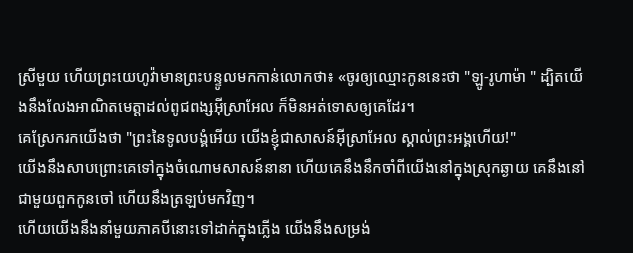ស្រីមួយ ហើយព្រះយេហូវ៉ាមានព្រះបន្ទូលមកកាន់លោកថា៖ «ចូរឲ្យឈ្មោះកូននេះថា "ឡូ-រូហាម៉ា " ដ្បិតយើងនឹងលែងអាណិតមេត្តាដល់ពូជពង្សអ៊ីស្រាអែល ក៏មិនអត់ទោសឲ្យគេដែរ។
គេស្រែករកយើងថា "ព្រះនៃទូលបង្គំអើយ យើងខ្ញុំជាសាសន៍អ៊ីស្រាអែល ស្គាល់ព្រះអង្គហើយ!"
យើងនឹងសាបព្រោះគេទៅក្នុងចំណោមសាសន៍នានា ហើយគេនឹងនឹកចាំពីយើងនៅក្នុងស្រុកឆ្ងាយ គេនឹងនៅជាមួយពួកកូនចៅ ហើយនឹងត្រឡប់មកវិញ។
ហើយយើងនឹងនាំមួយភាគបីនោះទៅដាក់ក្នុងភ្លើង យើងនឹងសម្រង់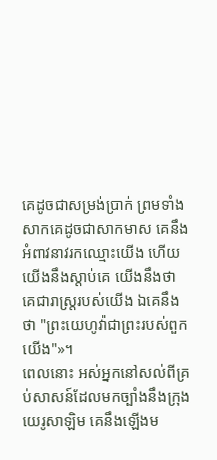គេដូចជាសម្រង់ប្រាក់ ព្រមទាំងសាកគេដូចជាសាកមាស គេនឹងអំពាវនាវរកឈ្មោះយើង ហើយយើងនឹងស្តាប់គេ យើងនឹងថា គេជារាស្ត្ររបស់យើង ឯគេនឹងថា "ព្រះយេហូវ៉ាជាព្រះរបស់ពួកយើង"»។
ពេលនោះ អស់អ្នកនៅសល់ពីគ្រប់សាសន៍ដែលមកច្បាំងនឹងក្រុងយេរូសាឡិម គេនឹងឡើងម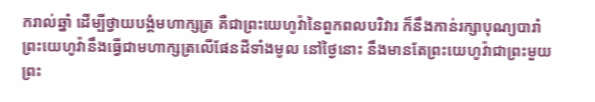ករាល់ឆ្នាំ ដើម្បីថ្វាយបង្គំមហាក្សត្រ គឺជាព្រះយេហូវ៉ានៃពួកពលបរិវារ ក៏នឹងកាន់រក្សាបុណ្យបារាំ
ព្រះយេហូវ៉ានឹងធ្វើជាមហាក្សត្រលើផែនដីទាំងមូល នៅថ្ងៃនោះ នឹងមានតែព្រះយេហូវ៉ាជាព្រះមួយព្រះ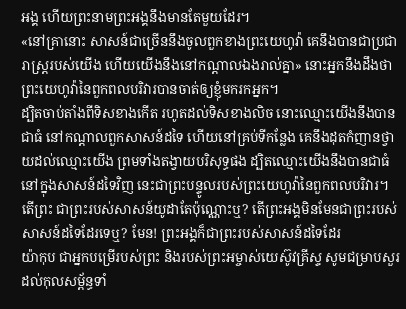អង្គ ហើយព្រះនាមព្រះអង្គនឹងមានតែមួយដែរ។
«នៅគ្រានោះ សាសន៍ជាច្រើននឹងចូលពួកខាងព្រះយេហូវ៉ា គេនឹងបានជាប្រជារាស្ត្ររបស់យើង ហើយយើងនឹងនៅកណ្ដាលឯងរាល់គ្នា» នោះអ្នកនឹងដឹងថា ព្រះយេហូវ៉ានៃពួកពលបរិវារបានចាត់ឲ្យខ្ញុំមករកអ្នក។
ដ្បិតចាប់តាំងពីទិសខាងកើត រហូតដល់ទិសខាងលិច នោះឈ្មោះយើងនឹងបានជាធំ នៅកណ្ដាលពួកសាសន៍ដទៃ ហើយនៅគ្រប់ទីកន្លែង គេនឹងដុតកំញានថ្វាយដល់ឈ្មោះយើង ព្រមទាំងតង្វាយបរិសុទ្ធផង ដ្បិតឈ្មោះយើងនឹងបានជាធំ នៅក្នុងសាសន៍ដទៃវិញ នេះជាព្រះបន្ទូលរបស់ព្រះយេហូវ៉ានៃពួកពលបរិវារ។
តើព្រះ ជាព្រះរបស់សាសន៍យូដាតែប៉ុណ្ណោះឬ? តើព្រះអង្គមិនមែនជាព្រះរបស់សាសន៍ដទៃដែរទេឬ? មែន! ព្រះអង្គក៏ជាព្រះរបស់សាសន៍ដទៃដែរ
យ៉ាកុប ជាអ្នកបម្រើរបស់ព្រះ និងរបស់ព្រះអម្ចាស់យេស៊ូវគ្រីស្ទ សូមជម្រាបសួរដល់កុលសម្ព័ន្ធទាំ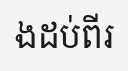ងដប់ពីរ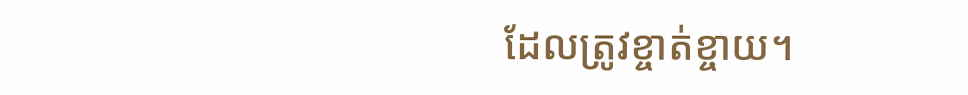ដែលត្រូវខ្ចាត់ខ្ចាយ។